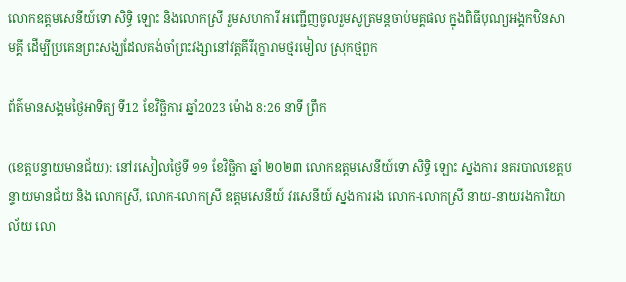លោកឧត្តមសេនីយ៍ទោ សិទ្ធិ ឡោះ និងលោកស្រី រួមសហការី អញ្ជើញចូលរួមសូត្រមន្តចាប់មគ្គផល ក្នុងពិធីបុណ្យអង្គកឋិនសាមគ្គី ដើម្បីប្រគេនព្រះសង្ឃដែលគង់ចាំព្រះវង្សានៅវត្តគីរីរុក្ខារាមថ្មរមៀល ស្រុកថ្មពួក

ព័ត៌មានសង្គមថ្ងៃអាទិត្យ ទី12 ខែវិច្ឆិការ ឆ្នាំ2023 ម៉ោង 8:26 នាទី ព្រឹក

(ខេត្តបន្ទាយមានជ័យ): នៅរសៀលថ្ងៃទី ១១ ខែវិច្ឆិកា ឆ្នាំ ២០២៣ លោកឧត្តមសេនីយ៍ទោ សិទ្ធិ ឡោះ ស្នងការ នគរបាលខេត្តបន្ទាយមានជ័យ និង លោកស្រី, លោក-លោកស្រី ឧត្តមសេនីយ៍ វរសេនីយ៍ ស្នងការរង លោក-លោកស្រី នាយ-នាយរងការិយាល័យ លោ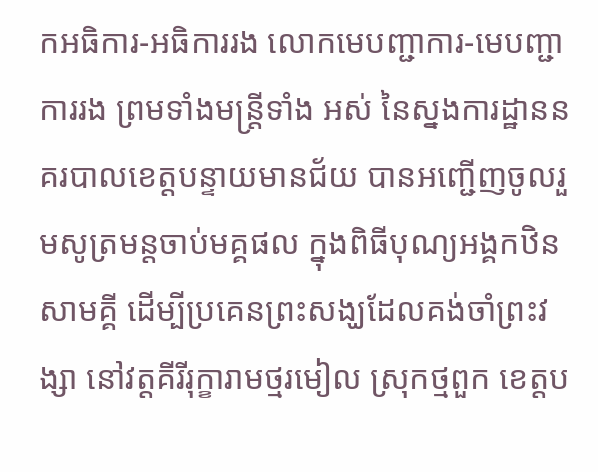កអធិការ-អធិការរង លោកមេបញ្ជាការ-មេបញ្ជាការរង ព្រមទាំងមន្ត្រីទាំង អស់ នៃស្នងការដ្ឋាននគរបាលខេត្តបន្ទាយមានជ័យ បានអញ្ជើញចូលរួមសូត្រមន្តចាប់មគ្គផល ក្នុងពិធីបុណ្យអង្គកឋិនសាមគ្គី ដើម្បីប្រគេនព្រះសង្ឃដែលគង់ចាំព្រះវង្សា នៅវត្តគីរីរុក្ខារាមថ្មរមៀល ស្រុកថ្មពួក ខេត្តប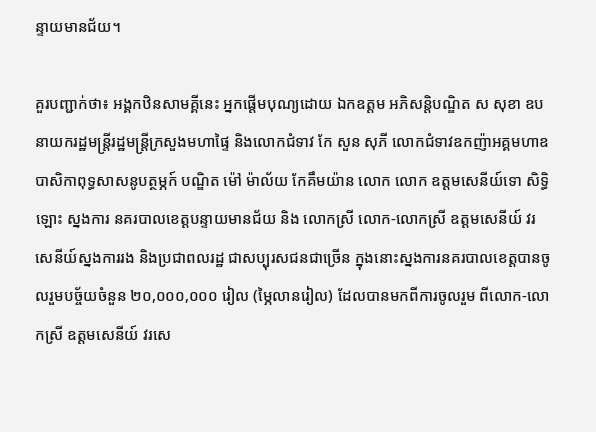ន្ទាយមានជ័យ។

គួរបញ្ជាក់ថា៖ អង្គកឋិនសាមគ្គីនេះ អ្នកផ្តើមបុណ្យដោយ ឯកឧត្តម អភិសន្តិបណ្ឌិត ស សុខា ឧបនាយករដ្ឋមន្រ្តីរដ្ឋមន្ត្រីក្រសួងមហាផ្ទៃ និងលោកជំទាវ កែ សួន សុភី លោកជំទាវឧកញ៉ាអគ្គមហាឧបាសិកាពុទ្ធសាសនូបត្ថម្ភក៍ បណ្ឌិត ម៉ៅ ម៉ាល័យ កែគឹមយ៉ាន លោក លោក ឧត្តមសេនីយ៍ទោ សិទ្ធិ ឡោះ ស្នងការ នគរបាលខេត្តបន្ទាយមានជ័យ និង លោកស្រី លោក-លោកស្រី ឧត្តមសេនីយ៍ វរសេនីយ៍ស្នងការរង និងប្រជាពលរដ្ឋ ជាសប្បុរសជនជាច្រើន ក្នុងនោះស្នងការនគរបាលខេត្តបានចូលរួមបច្ច័យចំនួន ២០,០០០,០០០ រៀល (ម្ភៃលានរៀល) ដែលបានមកពីការចូលរួម ពីលោក-លោកស្រី ឧត្តមសេនីយ៍ វរសេ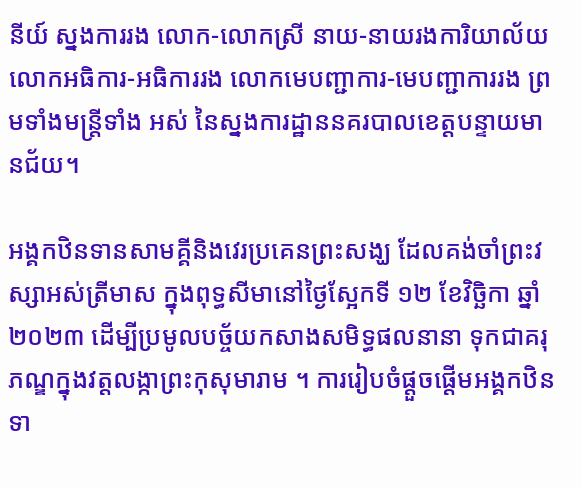នីយ៍ ស្នងការរង លោក-លោកស្រី នាយ-នាយរងការិយាល័យ លោកអធិការ-អធិការរង លោកមេបញ្ជាការ-មេបញ្ជាការរង ព្រមទាំងមន្ត្រីទាំង អស់ នៃស្នងការដ្ឋាននគរបាលខេត្តបន្ទាយមានជ័យ។

អង្គកឋិនទានសាមគ្គីនិងវេរប្រគេនព្រះសង្ឃ ដែលគង់ចាំព្រះវស្សាអស់ត្រីមាស ក្នុងពុទ្ធសីមានៅថ្ងៃស្អែកទី ១២ ខែវិច្ឆិកា ឆ្នាំ២០២៣ ដើម្បីប្រមូលបច្ច័យកសាងសមិទ្ធផលនានា ទុកជាគរុភណ្ឌក្នុងវត្តលង្កាព្រះកុសុមារាម ។ ការរៀបចំផ្តួចផ្តើមអង្គកឋិនទា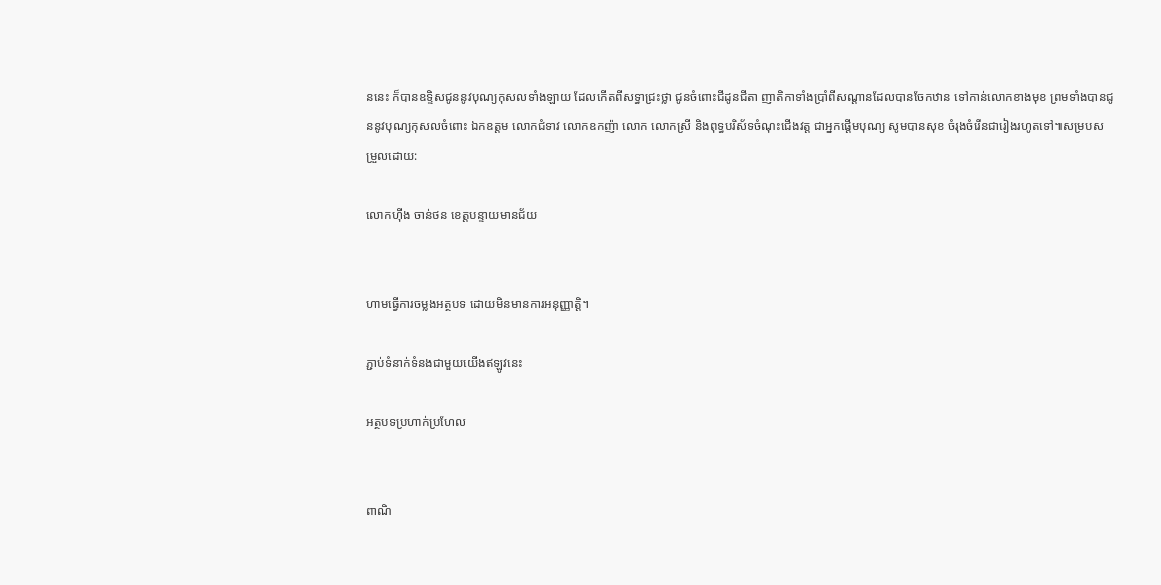ននេះ ក៏បានឧទ្ទិសជូននូវបុណ្យកុសលទាំងឡាយ ដែលកើតពីសទ្ធាជ្រះថ្លា ជូនចំពោះជីដូនជីតា ញាតិកាទាំងប្រាំពីសណ្តានដែលបានចែកឋាន ទៅកាន់លោកខាងមុខ ព្រមទាំងបានជូននូវបុណ្យកុសលចំពោះ ឯកឧត្តម លោកជំទាវ លោកឧកញ៉ា លោក លោកស្រី និងពុទ្ធបរិស័ទចំណុះជើងវត្ត ជាអ្នកផ្តើមបុណ្យ សូមបានសុខ ចំរុងចំរើនជារៀងរហូតទៅ៕សម្របសម្រួលដោយ:

លោកហ៊ីង ចាន់ថន ខេត្តបន្ទាយមានជ័យ


ហាមធ្វើការចម្លងអត្ថបទ ដោយមិនមានការអនុញ្ញាត្តិ។

ភ្ជាប់ទំនាក់ទំនងជាមួយយើងឥឡូវនេះ

អត្ថបទប្រហាក់ប្រហែល


ពាណិ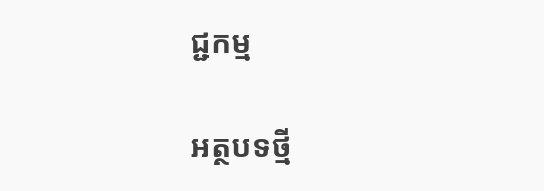ជ្ជកម្ម

អត្ថបទថ្មី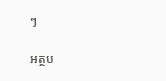ៗ

អត្ថប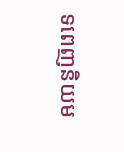ទពេញនិយម